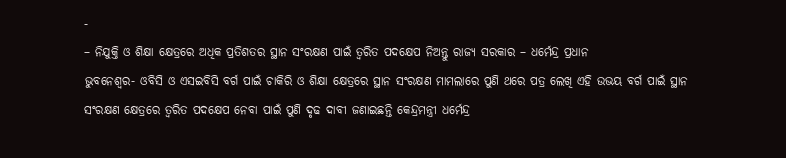-
– ନିଯୁକ୍ତି ଓ ଶିକ୍ଷା କ୍ଷେତ୍ରରେ ଅଧିକ ପ୍ରତିଶତର ସ୍ଥାନ ସଂରକ୍ଷଣ ପାଇଁ ତ୍ୱରିତ ପଦକ୍ଷେପ ନିଅନ୍ତୁ ରାଜ୍ୟ ସରକାର – ଧର୍ମେନ୍ଦ୍ର ପ୍ରଧାନ
ଭୁବନେଶ୍ୱର- ଓବିସି ଓ ଏସଇବିସି ବର୍ଗ ପାଇଁ ଚାକିରି ଓ ଶିକ୍ଷା କ୍ଷେତ୍ରରେ ସ୍ଥାନ ସଂରକ୍ଷଣ ମାମଲାରେ ପୁଣି ଥରେ ପତ୍ର ଲେଖି ଏହି ଉଭୟ ବର୍ଗ ପାଇଁ ସ୍ଥାନ ସଂରକ୍ଷଣ କ୍ଷେତ୍ରରେ ତ୍ୱରିତ ପଦକ୍ଷେପ ନେବା ପାଇଁ ପୁଣି ଦୃଢ ଦାବୀ ଜଣାଇଛନ୍ତି କେନ୍ଦ୍ରମନ୍ତ୍ରୀ ଧର୍ମେନ୍ଦ୍ର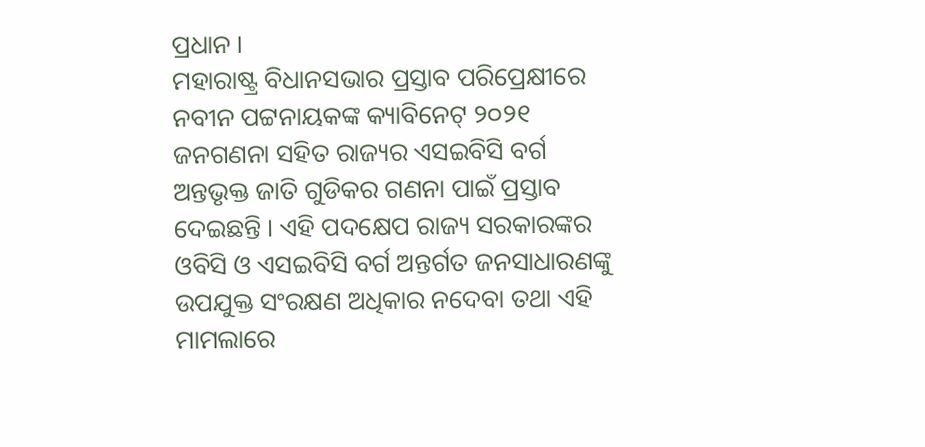ପ୍ରଧାନ ।
ମହାରାଷ୍ଟ୍ର ବିଧାନସଭାର ପ୍ରସ୍ତାବ ପରିପ୍ରେକ୍ଷୀରେ ନବୀନ ପଟ୍ଟନାୟକଙ୍କ କ୍ୟାବିନେଟ୍ ୨୦୨୧ ଜନଗଣନା ସହିତ ରାଜ୍ୟର ଏସଇବିସି ବର୍ଗ ଅନ୍ତଭୃକ୍ତ ଜାତି ଗୁଡିକର ଗଣନା ପାଇଁ ପ୍ରସ୍ତାବ ଦେଇଛନ୍ତି । ଏହି ପଦକ୍ଷେପ ରାଜ୍ୟ ସରକାରଙ୍କର ଓବିସି ଓ ଏସଇବିସି ବର୍ଗ ଅନ୍ତର୍ଗତ ଜନସାଧାରଣଙ୍କୁ ଉପଯୁକ୍ତ ସଂରକ୍ଷଣ ଅଧିକାର ନଦେବା ତଥା ଏହି ମାମଲାରେ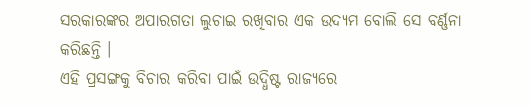ସରକାରଙ୍କର ଅପାରଗତା ଲୁଚାଇ ରଖିବାର ଏକ ଉଦ୍ୟମ ବୋଲି ସେ ବର୍ଣ୍ଣନା କରିଛନ୍ତି ।
ଏହି ପ୍ରସଙ୍ଗକୁ ବିଚାର କରିବା ପାଇଁ ଉଦ୍ଧିଷ୍ଟ ରାଜ୍ୟରେ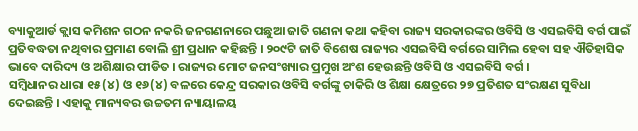ବ୍ୟାକୁଆର୍ଡ କ୍ଲାସ କମିଶନ ଗଠନ ନକରି ଜନଗଣନାରେ ପଛୁଆ ଜାତି ଗଣନା କଥା କହିବା ରାଜ୍ୟ ସରକାରଙ୍କର ଓବିସି ଓ ଏସଇବିସି ବର୍ଗ ପାଇଁ ପ୍ରତିବଦ୍ଧତା ନଥିବାର ପ୍ରମାଣ ବୋଲି ଶ୍ରୀ ପ୍ରଧାନ କହିଛନ୍ତି । ୨୦୯ଟି ଜାତି ବିଶେଷ ରାଜ୍ୟର ଏସଇବିସି ବର୍ଗରେ ସାମିଲ ହେବା ସହ ଐତିହାସିକ ଭାବେ ଦାରିଦ୍ୟ ଓ ଅଶିକ୍ଷାର ପୀଡିତ । ରାଜ୍ୟର ମୋଟ ଜନସଂଖ୍ୟାର ପ୍ରମୁଖ ଅଂଶ ହେଉଛନ୍ତି ଓବିସି ଓ ଏସଇବିସି ବର୍ଗ ।
ସମ୍ବିଧାନର ଧାରା ୧୫(୪) ଓ ୧୬(୪) ବଳରେ କେନ୍ଦ୍ର ସରକାର ଓବିସି ବର୍ଗଙ୍କୁ ଚାକିରି ଓ ଶିକ୍ଷା କ୍ଷେତ୍ରରେ ୨୭ ପ୍ରତିଶତ ସଂରକ୍ଷଣ ସୁବିଧା ଦେଇଛନ୍ତି । ଏହାକୁ ମାନ୍ୟବର ଉଚ୍ଚତମ ନ୍ୟାୟାଳୟ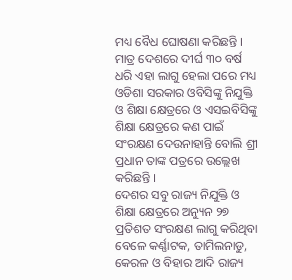ମଧ୍ୟ ବୈଧ ଘୋଷଣା କରିଛନ୍ତି । ମାତ୍ର ଦେଶରେ ଦୀର୍ଘ ୩୦ ବର୍ଷ ଧରି ଏହା ଲାଗୁ ହେଲା ପରେ ମଧ୍ୟ ଓଡିଶା ସରକାର ଓବିସିଙ୍କୁ ନିଯୁକ୍ତି ଓ ଶିକ୍ଷା କ୍ଷେତ୍ରରେ ଓ ଏସଇବିସିଙ୍କୁ ଶିକ୍ଷା କ୍ଷେତ୍ରରେ କଣ ପାଇଁ ସଂରକ୍ଷଣ ଦେଉନାହାନ୍ତି ବୋଲି ଶ୍ରୀ ପ୍ରଧାନ ତାଙ୍କ ପତ୍ରରେ ଉଲ୍ଲେଖ କରିଛନ୍ତି ।
ଦେଶର ସବୁ ରାଜ୍ୟ ନିଯୁକ୍ତି ଓ ଶିକ୍ଷା କ୍ଷେତ୍ରରେ ଅନ୍ୟୁନ ୨୭ ପ୍ରତିଶତ ସଂରକ୍ଷଣ ଲାଗୁ କରିଥିବା ବେଳେ କର୍ଣ୍ଣାଟକ, ତାମିଲନାଡୁ, କେରଳ ଓ ବିହାର ଆଦି ରାଜ୍ୟ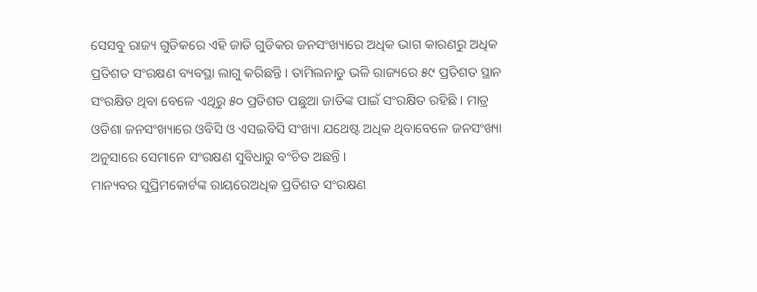ସେସବୁ ରାଜ୍ୟ ଗୁଡିକରେ ଏହି ଜାତି ଗୁଡିକର ଜନସଂଖ୍ୟାରେ ଅଧିକ ଭାଗ କାରଣରୁ ଅଧିକ ପ୍ରତିଶତ ସଂରକ୍ଷଣ ବ୍ୟବସ୍ଥା ଲାଗୁ କରିଛନ୍ତି । ତାମିଲନାଡୁ ଭଳି ରାଜ୍ୟରେ ୫୯ ପ୍ରତିଶତ ସ୍ଥାନ ସଂରକ୍ଷିତ ଥିବା ବେଳେ ଏଥିରୁ ୫୦ ପ୍ରତିଶତ ପଛୁଆ ଜାତିଙ୍କ ପାଇଁ ସଂରକ୍ଷିତ ରହିଛି । ମାତ୍ର ଓଡିଶା ଜନସଂଖ୍ୟାରେ ଓବିସି ଓ ଏସଇବିସି ସଂଖ୍ୟା ଯଥେଷ୍ଟ ଅଧିକ ଥିବାବେଳେ ଜନସଂଖ୍ୟା ଅନୁସାରେ ସେମାନେ ସଂରକ୍ଷଣ ସୁବିଧାରୁ ବଂଚିତ ଅଛନ୍ତି ।
ମାନ୍ୟବର ସୁପ୍ରିମକୋର୍ଟଙ୍କ ରାୟରେଅଧିକ ପ୍ରତିଶତ ସଂରକ୍ଷଣ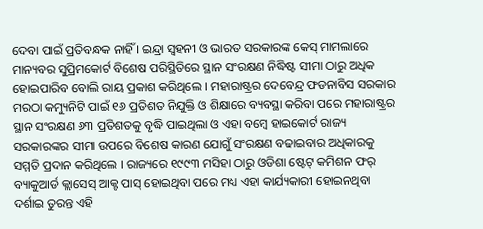ଦେବା ପାଇଁ ପ୍ରତିବନ୍ଧକ ନାହିଁ । ଇନ୍ଦ୍ରା ସ୍ୱହନୀ ଓ ଭାରତ ସରକାରଙ୍କ କେସ୍ ମାମଲାରେ ମାନ୍ୟବର ସୁପ୍ରିମକୋର୍ଟ ବିଶେଷ ପରିସ୍ଥିତିରେ ସ୍ଥାନ ସଂରକ୍ଷଣ ନିଦ୍ଧିଷ୍ଟ ସୀମା ଠାରୁ ଅଧିକ ହୋଇପାରିବ ବୋଲି ରାୟ ପ୍ରକାଶ କରିଥିଲେ । ମହାରାଷ୍ଟ୍ରର ଦେବେନ୍ଦ୍ର ଫଡନାବିସ ସରକାର ମରଠା କମ୍ୟୁନିଟି ପାଇଁ ୧୬ ପ୍ରତିଶତ ନିଯୁକ୍ତି ଓ ଶିକ୍ଷାରେ ବ୍ୟବସ୍ଥା କରିବା ପରେ ମହାରାଷ୍ଟ୍ରର ସ୍ଥାନ ସଂରକ୍ଷଣ ୬୩ ପ୍ରତିଶତକୁ ବୃଦ୍ଧି ପାଇଥିଲା ଓ ଏହା ବମ୍ବେ ହାଇକୋର୍ଟ ରାଜ୍ୟ ସରକାରଙ୍କର ସୀମା ଉପରେ ବିଶେଷ କାରଣ ଯୋଗୁଁ ସଂରକ୍ଷଣ ବଢାଇବାର ଅଧିକାରକୁ ସମ୍ମତି ପ୍ରଦାନ କରିଥିଲେ । ରାଜ୍ୟରେ ୧୯୯୩ ମସିହା ଠାରୁ ଓଡିଶା ଷ୍ଟେଟ୍ କମିଶନ ଫର୍ ବ୍ୟାକୁଆର୍ଡ କ୍ଲାସେସ୍ ଆକ୍ଟ ପାସ୍ ହୋଇଥିବା ପରେ ମଧ୍ୟ ଏହା କାର୍ଯ୍ୟକାରୀ ହୋଇନଥିବା ଦର୍ଶାଇ ତୁରନ୍ତ ଏହି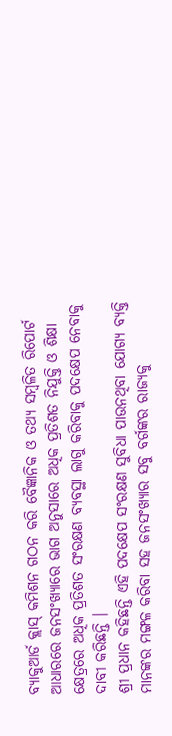ବ୍ୟାକୁଆର୍ଡ କ୍ଲାସ୍ କମିଶନ ଗଠନ କରି ବୈଜ୍ଞାନିକ ଓ ତଥ୍ୟ ସମ୍ବଳିତ ରିପୋର୍ଟ ଆଧାରରେ ଜନସଂଖ୍ୟାରେ ଭାଗ ଅନୁସାରେ ଅଧିକ ପ୍ରତିଶତ ନିଯୁକ୍ତି ଓ ଶିକ୍ଷା କ୍ଷେତ୍ରରେ ଅଧିକ ପ୍ରତିଶତ ସଂରକ୍ଷଣ ବ୍ୟବସ୍ଥା ଲାଗୁ କରିବାକୁ ପଦକ୍ଷେପ ନେବାକୁ ଦାବୀ କରିଛନ୍ତି ।
ଶ୍ରୀ ପ୍ରଧାନ କହିଛନ୍ତି ଏହି ପଦକ୍ଷେପ ସଂରକ୍ଷଣ ସୁବିଧା ପାଉନଥିବା ଯୋଗ୍ୟ ବ୍ୟକ୍ତି ମାନଙ୍କର ମଙ୍ଗଳ କରିବା ସହ ଜନସଂଖ୍ୟାର ସବୁ ବର୍ଗଙ୍କର ରାଜ୍ୟକୁ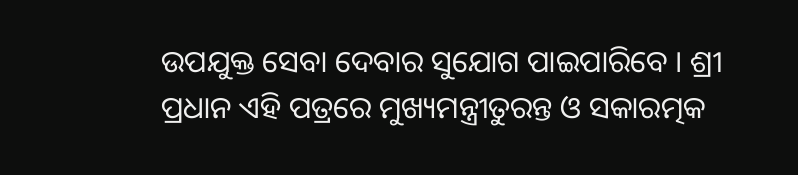ଉପଯୁକ୍ତ ସେବା ଦେବାର ସୁଯୋଗ ପାଇପାରିବେ । ଶ୍ରୀ ପ୍ରଧାନ ଏହି ପତ୍ରରେ ମୁଖ୍ୟମନ୍ତ୍ରୀତୁରନ୍ତ ଓ ସକାରତ୍ମକ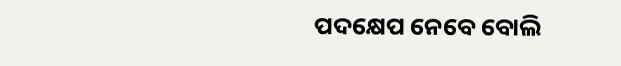ପଦକ୍ଷେପ ନେବେ ବୋଲି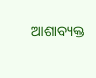ଆଶାବ୍ୟକ୍ତ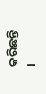କରିଛନ୍ତି ।